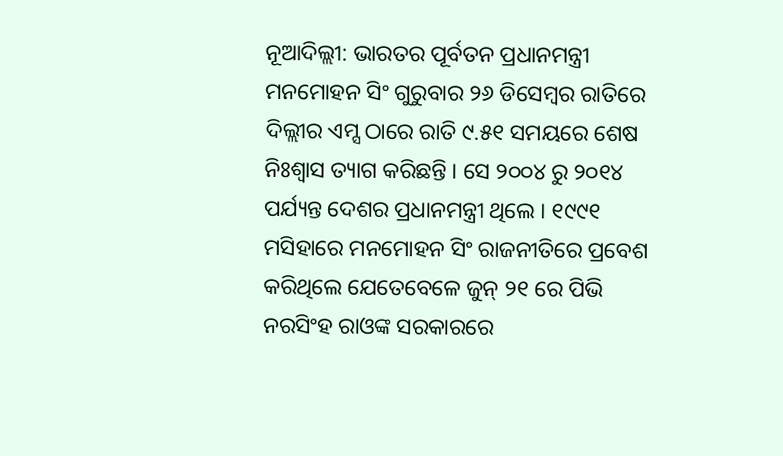ନୂଆଦିଲ୍ଲୀ: ଭାରତର ପୂର୍ବତନ ପ୍ରଧାନମନ୍ତ୍ରୀ ମନମୋହନ ସିଂ ଗୁରୁବାର ୨୬ ଡିସେମ୍ବର ରାତିରେ ଦିଲ୍ଲୀର ଏମ୍ସ ଠାରେ ରାତି ୯.୫୧ ସମୟରେ ଶେଷ ନିଃଶ୍ବାସ ତ୍ୟାଗ କରିଛନ୍ତି । ସେ ୨୦୦୪ ରୁ ୨୦୧୪ ପର୍ଯ୍ୟନ୍ତ ଦେଶର ପ୍ରଧାନମନ୍ତ୍ରୀ ଥିଲେ । ୧୯୯୧ ମସିହାରେ ମନମୋହନ ସିଂ ରାଜନୀତିରେ ପ୍ରବେଶ କରିଥିଲେ ଯେତେବେଳେ ଜୁନ୍ ୨୧ ରେ ପିଭି ନରସିଂହ ରାଓଙ୍କ ସରକାରରେ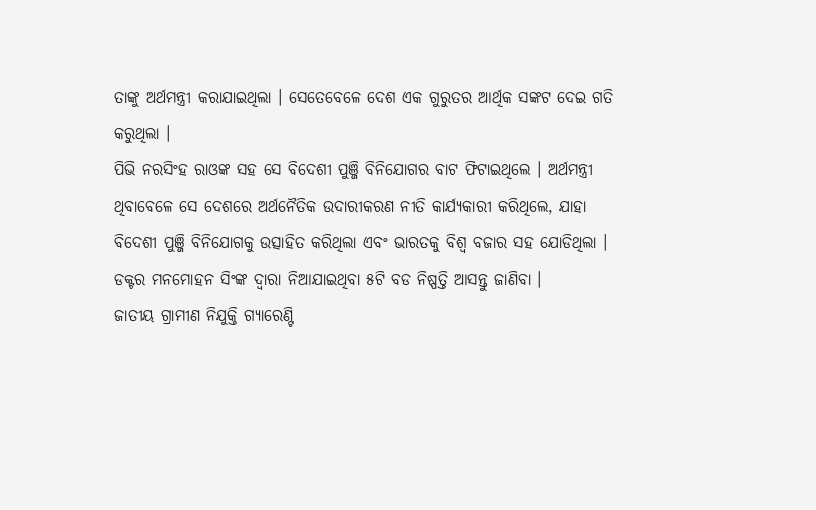ତାଙ୍କୁ ଅର୍ଥମନ୍ତ୍ରୀ କରାଯାଇଥିଲା । ସେତେବେଳେ ଦେଶ ଏକ ଗୁରୁତର ଆର୍ଥିକ ସଙ୍କଟ ଦେଇ ଗତି କରୁଥିଲା ।
ପିଭି ନରସିଂହ ରାଓଙ୍କ ସହ ସେ ବିଦେଶୀ ପୁଞ୍ଜି ବିନିଯୋଗର ବାଟ ଫିଟାଇଥିଲେ । ଅର୍ଥମନ୍ତ୍ରୀ ଥିବାବେଳେ ସେ ଦେଶରେ ଅର୍ଥନୈତିକ ଉଦାରୀକରଣ ନୀତି କାର୍ଯ୍ୟକାରୀ କରିଥିଲେ, ଯାହା ବିଦେଶୀ ପୁଞ୍ଜି ବିନିଯୋଗକୁ ଉତ୍ସାହିତ କରିଥିଲା ଏବଂ ଭାରତକୁ ବିଶ୍ୱ ବଜାର ସହ ଯୋଡିଥିଲା । ଡକ୍ଟର ମନମୋହନ ସିଂଙ୍କ ଦ୍ୱାରା ନିଆଯାଇଥିବା ୫ଟି ବଡ ନିଷ୍ପତ୍ତି ଆସନ୍ତୁ ଜାଣିବା ।
ଜାତୀୟ ଗ୍ରାମୀଣ ନିଯୁକ୍ତି ଗ୍ୟାରେଣ୍ଟି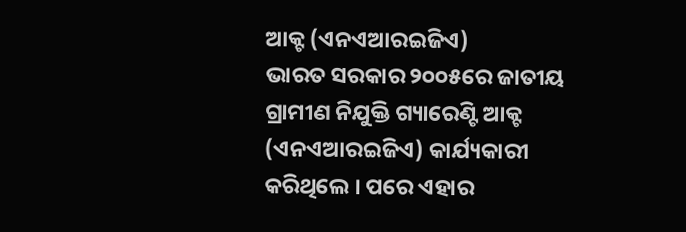ଆକ୍ଟ (ଏନଏଆରଇଜିଏ)
ଭାରତ ସରକାର ୨୦୦୫ରେ ଜାତୀୟ ଗ୍ରାମୀଣ ନିଯୁକ୍ତି ଗ୍ୟାରେଣ୍ଟି ଆକ୍ଟ (ଏନଏଆରଇଜିଏ) କାର୍ଯ୍ୟକାରୀ କରିଥିଲେ । ପରେ ଏହାର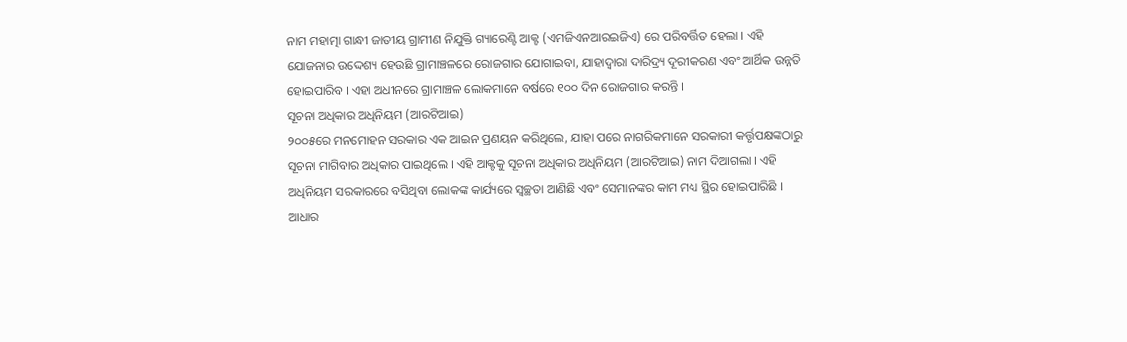ନାମ ମହାତ୍ମା ଗାନ୍ଧୀ ଜାତୀୟ ଗ୍ରାମୀଣ ନିଯୁକ୍ତି ଗ୍ୟାରେଣ୍ଟି ଆକ୍ଟ (ଏମଜିଏନଆରଇଜିଏ) ରେ ପରିବର୍ତ୍ତିତ ହେଲା । ଏହି ଯୋଜନାର ଉଦ୍ଦେଶ୍ୟ ହେଉଛି ଗ୍ରାମାଞ୍ଚଳରେ ରୋଜଗାର ଯୋଗାଇବା, ଯାହାଦ୍ୱାରା ଦାରିଦ୍ର୍ୟ ଦୂରୀକରଣ ଏବଂ ଆର୍ଥିକ ଉନ୍ନତି ହୋଇପାରିବ । ଏହା ଅଧୀନରେ ଗ୍ରାମାଞ୍ଚଳ ଲୋକମାନେ ବର୍ଷରେ ୧୦୦ ଦିନ ରୋଜଗାର କରନ୍ତି ।
ସୂଚନା ଅଧିକାର ଅଧିନିୟମ (ଆରଟିଆଇ)
୨୦୦୫ରେ ମନମୋହନ ସରକାର ଏକ ଆଇନ ପ୍ରଣୟନ କରିଥିଲେ, ଯାହା ପରେ ନାଗରିକମାନେ ସରକାରୀ କର୍ତ୍ତୃପକ୍ଷଙ୍କଠାରୁ ସୂଚନା ମାଗିବାର ଅଧିକାର ପାଇଥିଲେ । ଏହି ଆକ୍ଟକୁ ସୂଚନା ଅଧିକାର ଅଧିନିୟମ (ଆରଟିଆଇ) ନାମ ଦିଆଗଲା । ଏହି ଅଧିନିୟମ ସରକାରରେ ବସିଥିବା ଲୋକଙ୍କ କାର୍ଯ୍ୟରେ ସ୍ୱଚ୍ଛତା ଆଣିଛି ଏବଂ ସେମାନଙ୍କର କାମ ମଧ୍ୟ ସ୍ଥିର ହୋଇପାରିଛି ।
ଆଧାର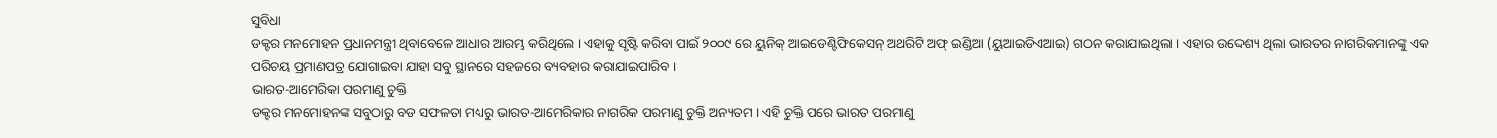ସୁବିଧା
ଡକ୍ଟର ମନମୋହନ ପ୍ରଧାନମନ୍ତ୍ରୀ ଥିବାବେଳେ ଆଧାର ଆରମ୍ଭ କରିଥିଲେ । ଏହାକୁ ସୃଷ୍ଟି କରିବା ପାଇଁ ୨୦୦୯ ରେ ୟୁନିକ୍ ଆଇଡେଣ୍ଟିଫିକେସନ୍ ଅଥରିଟି ଅଫ୍ ଇଣ୍ଡିଆ (ୟୁଆଇଡିଏଆଇ) ଗଠନ କରାଯାଇଥିଲା । ଏହାର ଉଦ୍ଦେଶ୍ୟ ଥିଲା ଭାରତର ନାଗରିକମାନଙ୍କୁ ଏକ ପରିଚୟ ପ୍ରମାଣପତ୍ର ଯୋଗାଇବା ଯାହା ସବୁ ସ୍ଥାନରେ ସହଜରେ ବ୍ୟବହାର କରାଯାଇପାରିବ ।
ଭାରତ-ଆମେରିକା ପରମାଣୁ ଚୁକ୍ତି
ଡକ୍ଟର ମନମୋହନଙ୍କ ସବୁଠାରୁ ବଡ ସଫଳତା ମଧ୍ୟରୁ ଭାରତ-ଆମେରିକାର ନାଗରିକ ପରମାଣୁ ଚୁକ୍ତି ଅନ୍ୟତମ । ଏହି ଚୁକ୍ତି ପରେ ଭାରତ ପରମାଣୁ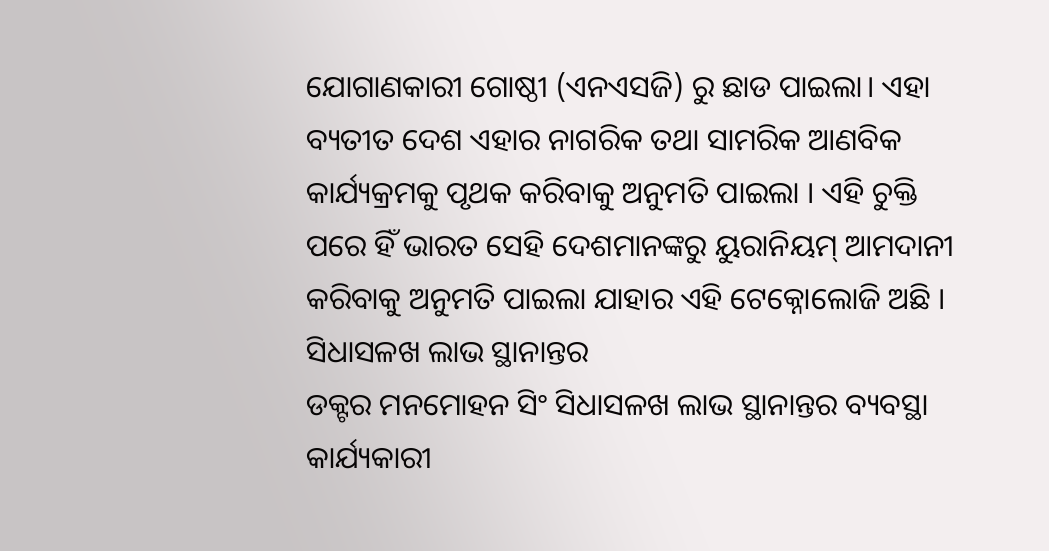ଯୋଗାଣକାରୀ ଗୋଷ୍ଠୀ (ଏନଏସଜି) ରୁ ଛାଡ ପାଇଲା। ଏହା ବ୍ୟତୀତ ଦେଶ ଏହାର ନାଗରିକ ତଥା ସାମରିକ ଆଣବିକ କାର୍ଯ୍ୟକ୍ରମକୁ ପୃଥକ କରିବାକୁ ଅନୁମତି ପାଇଲା । ଏହି ଚୁକ୍ତି ପରେ ହିଁ ଭାରତ ସେହି ଦେଶମାନଙ୍କରୁ ୟୁରାନିୟମ୍ ଆମଦାନୀ କରିବାକୁ ଅନୁମତି ପାଇଲା ଯାହାର ଏହି ଟେକ୍ନୋଲୋଜି ଅଛି ।
ସିଧାସଳଖ ଲାଭ ସ୍ଥାନାନ୍ତର
ଡକ୍ଟର ମନମୋହନ ସିଂ ସିଧାସଳଖ ଲାଭ ସ୍ଥାନାନ୍ତର ବ୍ୟବସ୍ଥା କାର୍ଯ୍ୟକାରୀ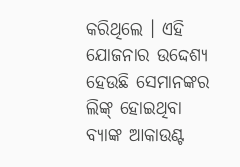କରିଥିଲେ । ଏହି ଯୋଜନାର ଉଦ୍ଦେଶ୍ୟ ହେଉଛି ସେମାନଙ୍କର ଲିଙ୍କ୍ ହୋଇଥିବା ବ୍ୟାଙ୍କ ଆକାଉଣ୍ଟ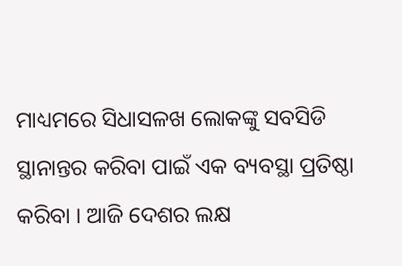ମାଧ୍ୟମରେ ସିଧାସଳଖ ଲୋକଙ୍କୁ ସବସିଡି ସ୍ଥାନାନ୍ତର କରିବା ପାଇଁ ଏକ ବ୍ୟବସ୍ଥା ପ୍ରତିଷ୍ଠା କରିବା । ଆଜି ଦେଶର ଲକ୍ଷ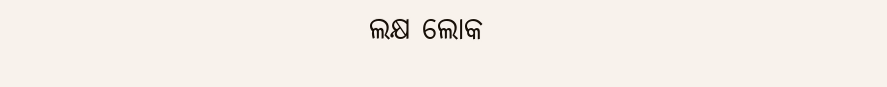ଲକ୍ଷ ଲୋକ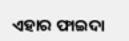ଏହାର ଫାଇଦା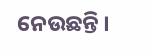ନେଉଛନ୍ତି ।